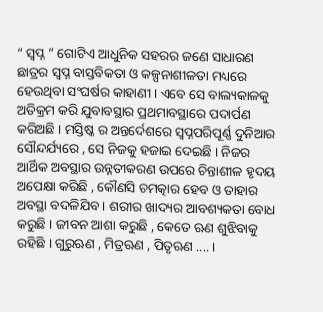“ ସ୍ଵପ୍ନ ” ଗୋଟିଏ ଆଧୁନିକ ସହରର ଜଣେ ସାଧାରଣ ଛାତ୍ରର ସ୍ଵପ୍ନ ବାସ୍ତବିକତା ଓ କଳ୍ପନାଶୀଳତା ମଧ୍ୟରେ ହେଉଥିବା ସଂଘର୍ଷର କାହାଣୀ । ଏବେ ସେ ବାଲ୍ୟକାଳକୁ ଅତିକ୍ରମ କରି ଯୁବାବସ୍ଥାର ପ୍ରଥମାବସ୍ଥାରେ ପଦାର୍ପଣ କରିଅଛି । ମସ୍ତିଷ୍କ ର ଅନ୍ତର୍ଦେଶରେ ସ୍ଵପ୍ନପରିପୂର୍ଣ୍ଣ ଦୁନିଆର ସୌନ୍ଦର୍ଯ୍ୟରେ , ସେ ନିଜକୁ ହଜାଇ ଦେଇଛି । ନିଜର ଆର୍ଥିକ ଅବସ୍ଥାର ଉନ୍ନତୀକରଣ ଉପରେ ଚିନ୍ତାଶୀଳ ହୃଦୟ ଅପେକ୍ଷା କରିଛି , କୌଣସି ଚମତ୍କାର ହେବ ଓ ତାହାର ଅବସ୍ଥା ବଦଳିଯିବ । ଶରୀର ଖାଦ୍ୟର ଆବଶ୍ୟକତା ବୋଧ କରୁଛି । ଜୀବନ ଆଶା କରୁଛି , କେତେ ଋଣ ଶୁଝିବାକୁ ରହିଛି । ଗୁରୁଋଣ , ମିତ୍ରଋଣ , ପିତୃଋଣ .... ।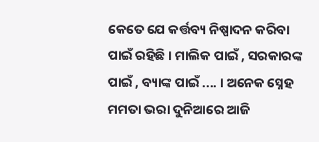କେତେ ଯେ କର୍ତ୍ତବ୍ୟ ନିଷ୍ପାଦନ କରିବା ପାଇଁ ରହିଛି । ମାଲିକ ପାଇଁ , ସରକାରଙ୍କ ପାଇଁ , ବ୍ୟାଙ୍କ ପାଇଁ .... । ଅନେକ ସ୍ନେହ ମମତା ଭରା ଦୁନିଆରେ ଆଜି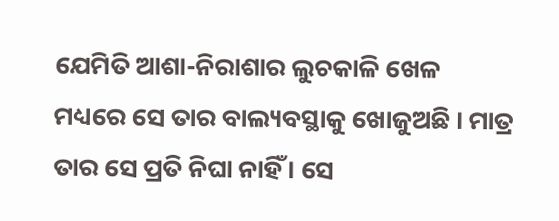ଯେମିତି ଆଶା-ନିରାଶାର ଲୁଚକାଳି ଖେଳ ମଧ୍ୟରେ ସେ ତାର ବାଲ୍ୟବସ୍ଥାକୁ ଖୋଜୁଅଛି । ମାତ୍ର ତାର ସେ ପ୍ରତି ନିଘା ନାହିଁ । ସେ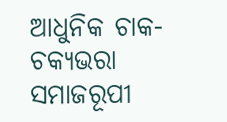ଆଧୁନିକ ଚାକ-ଚକ୍ୟଭରା ସମାଜରୂପୀ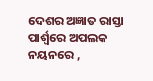ଦେଶର ଅଜ୍ଞାତ ରାସ୍ତା ପାର୍ଶ୍ଵରେ ଅପଲକ ନୟନରେ ,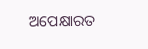ଅପେକ୍ଷାରତ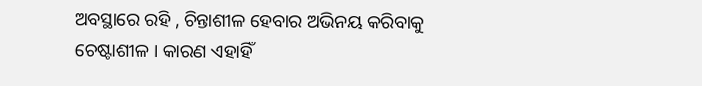ଅବସ୍ଥାରେ ରହି , ଚିନ୍ତାଶୀଳ ହେବାର ଅଭିନୟ କରିବାକୁ ଚେଷ୍ଟାଶୀଳ । କାରଣ ଏହାହିଁ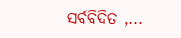ସର୍ବବିଦିତ ,...